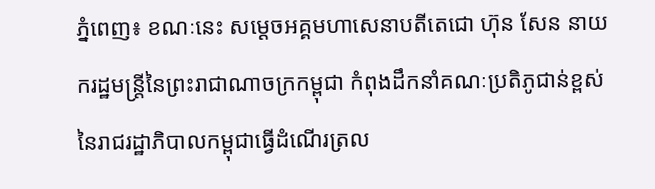ភ្នំពេញ៖ ខណៈនេះ សម្តេចអគ្គមហាសេនាបតីតេជោ ហ៊ុន សែន នាយករដ្ឋមន្ត្រីនៃព្រះរាជាណាចក្រកម្ពុជា កំពុងដឹកនាំគណៈប្រតិភូជាន់ខ្ពស់នៃរាជរដ្ឋាភិបាលកម្ពុជាធ្វើដំណើរត្រល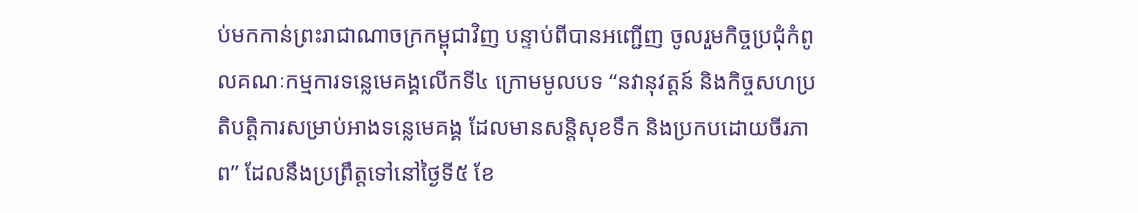ប់មកកាន់ព្រះរាជាណាចក្រកម្ពុជាវិញ បន្ទាប់ពីបានអញ្ជើញ ចូលរួមកិច្ចប្រជុំកំពូលគណៈកម្មការទន្លេមេគង្គលើកទី៤ ក្រោមមូលបទ “នវានុវត្តន៍ និងកិច្ចសហប្រតិបត្តិការសម្រាប់អាងទន្លេមេគង្គ ដែលមានសន្តិសុខទឹក និងប្រកបដោយចីរភាព” ដែលនឹងប្រព្រឹត្តទៅនៅថ្ងៃទី៥ ខែ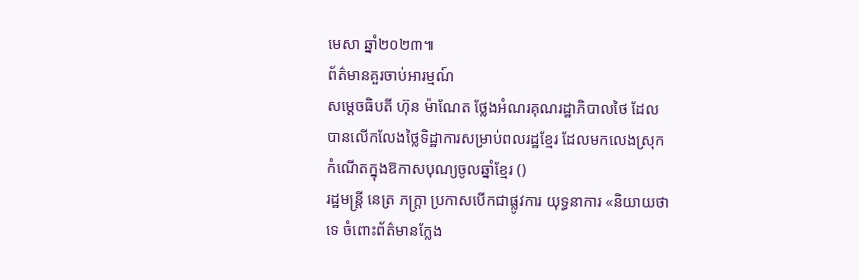មេសា ឆ្នាំ២០២៣៕
ព័ត៌មានគួរចាប់អារម្មណ៍
សម្ដេចធិបតី ហ៊ុន ម៉ាណែត ថ្លែងអំណរគុណរដ្ឋាភិបាលថៃ ដែលបានលើកលែងថ្លៃទិដ្ឋាការសម្រាប់ពលរដ្ឋខ្មែរ ដែលមកលេងស្រុកកំណើតក្នុងឱកាសបុណ្យចូលឆ្នាំខ្មែរ ()
រដ្ឋមន្ត្រី នេត្រ ភក្ត្រា ប្រកាសបើកជាផ្លូវការ យុទ្ធនាការ «និយាយថាទេ ចំពោះព័ត៌មានក្លែង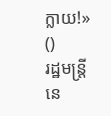ក្លាយ!» ()
រដ្ឋមន្ត្រី នេ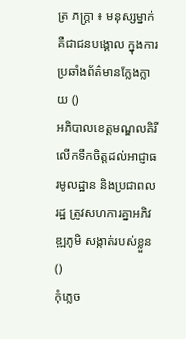ត្រ ភក្ត្រា ៖ មនុស្សម្នាក់ គឺជាជនបង្គោល ក្នុងការប្រឆាំងព័ត៌មានក្លែងក្លាយ ()
អភិបាលខេត្តមណ្ឌលគិរី លើកទឹកចិត្តដល់អាជ្ញាធរមូលដ្ឋាន និងប្រជាពលរដ្ឋ ត្រូវសហការគ្នាអភិវឌ្ឍភូមិ សង្កាត់របស់ខ្លួន ()
កុំភ្លេច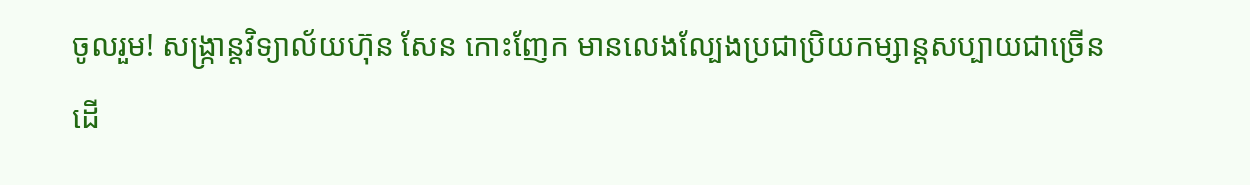ចូលរួម! សង្ក្រាន្តវិទ្យាល័យហ៊ុន សែន កោះញែក មានលេងល្បែងប្រជាប្រិយកម្សាន្តសប្បាយជាច្រើន ដើ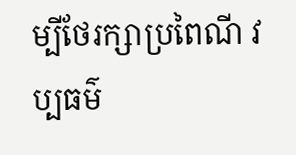ម្បីថែរក្សាប្រពៃណី វប្បធម៌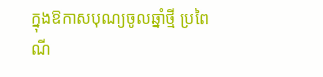ក្នុងឱកាសបុណ្យចូលឆ្នាំថ្មី ប្រពៃណី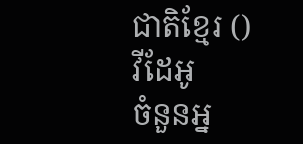ជាតិខ្មែរ ()
វីដែអូ
ចំនួនអ្ន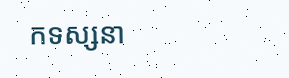កទស្សនា